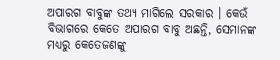ଅପାରଗ ବାବୁଙ୍କ ତଥ୍ୟ ମାଗିଲେ ସରକାର । କେଉଁ ବିଭାଗରେ କେତେ ଅପାରଗ ବାବୁ ଅଛନ୍ତି, ସେମାନଙ୍କ ମଧ୍ୟରୁ କେତେଜଣଙ୍କୁ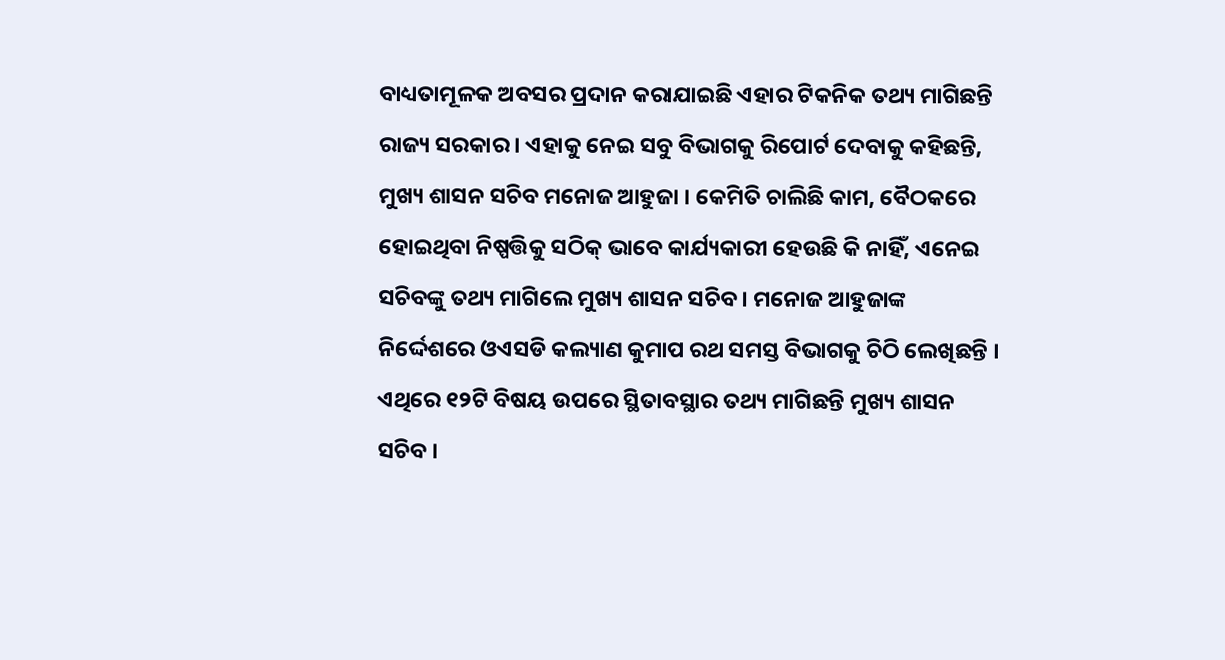ବାଧ୍ୟତାମୂଳକ ଅବସର ପ୍ରଦାନ କରାଯାଇଛି ଏହାର ଟିକନିକ ତଥ୍ୟ ମାଗିଛନ୍ତି ରାଜ୍ୟ ସରକାର । ଏହାକୁ ନେଇ ସବୁ ବିଭାଗକୁ ରିପୋର୍ଟ ଦେବାକୁ କହିଛନ୍ତି, ମୁଖ୍ୟ ଶାସନ ସଚିବ ମନୋଜ ଆହୁଜା । କେମିତି ଚାଲିଛି କାମ, ବୈଠକରେ ହୋଇଥିବା ନିଷ୍ପତ୍ତିକୁ ସଠିକ୍ ଭାବେ କାର୍ଯ୍ୟକାରୀ ହେଉଛି କି ନାହିଁ, ଏନେଇ ସଚିବଙ୍କୁ ତଥ୍ୟ ମାଗିଲେ ମୁଖ୍ୟ ଶାସନ ସଚିବ । ମନୋଜ ଆହୁଜାଙ୍କ ନିର୍ଦ୍ଦେଶରେ ଓଏସଡି କଲ୍ୟାଣ କୁମାପ ରଥ ସମସ୍ତ ବିଭାଗକୁ ଚିଠି ଲେଖିଛନ୍ତି । ଏଥିରେ ୧୨ଟି ବିଷୟ ଉପରେ ସ୍ଥିତାବସ୍ଥାର ତଥ୍ୟ ମାଗିଛନ୍ତି ମୁଖ୍ୟ ଶାସନ ସଚିବ ।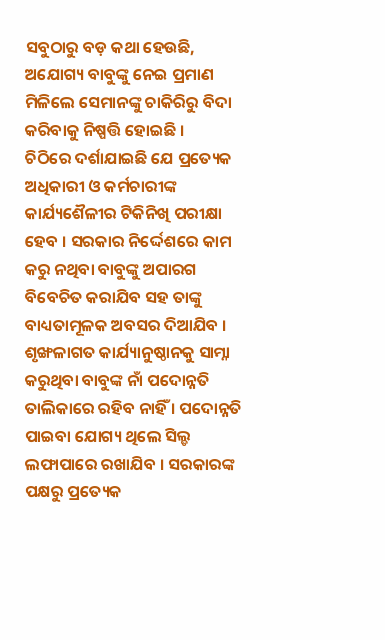ସବୁଠାରୁ ବଡ଼ କଥା ହେଉଛି, ଅଯୋଗ୍ୟ ବାବୁଙ୍କୁ ନେଇ ପ୍ରମାଣ ମିଳିଲେ ସେମାନଙ୍କୁ ଚାକିରିରୁ ବିଦା କରିବାକୁ ନିଷ୍ପତ୍ତି ହୋଇଛି ।
ଚିଠିରେ ଦର୍ଶାଯାଇଛି ଯେ ପ୍ରତ୍ୟେକ ଅଧିକାରୀ ଓ କର୍ମଚାରୀଙ୍କ କାର୍ଯ୍ୟଶୈଳୀର ଟିକିନିଖି ପରୀକ୍ଷା ହେବ । ସରକାର ନିର୍ଦ୍ଦେଶରେ କାମ କରୁ ନଥିବା ବାବୁଙ୍କୁ ଅପାରଗ ବିବେଚିତ କରାଯିବ ସହ ତାଙ୍କୁ ବାଧ୍ୟତାମୂଳକ ଅବସର ଦିଆଯିବ । ଶୃଙ୍ଖଳାଗତ କାର୍ଯ୍ୟାନୁଷ୍ଠାନକୁ ସାମ୍ନା କରୁଥିବା ବାବୁଙ୍କ ନାଁ ପଦୋନ୍ନତି ତାଲିକାରେ ରହିବ ନାହିଁ । ପଦୋନ୍ନତି ପାଇବା ଯୋଗ୍ୟ ଥିଲେ ସିଲ୍ଡ ଲଫାପାରେ ରଖାଯିବ । ସରକାରଙ୍କ ପକ୍ଷରୁ ପ୍ରତ୍ୟେକ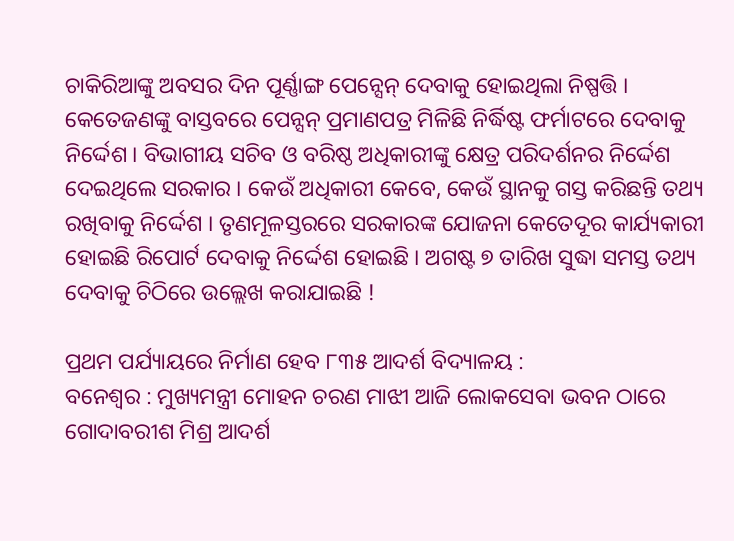ଚାକିରିଆଙ୍କୁ ଅବସର ଦିନ ପୂର୍ଣ୍ଣାଙ୍ଗ ପେନ୍ସେନ୍ ଦେବାକୁ ହୋଇଥିଲା ନିଷ୍ପତ୍ତି । କେତେଜଣଙ୍କୁ ବାସ୍ତବରେ ପେନ୍ସନ୍ ପ୍ରମାଣପତ୍ର ମିଳିଛି ନିର୍ଦ୍ଧିଷ୍ଟ ଫର୍ମାଟରେ ଦେବାକୁ ନିର୍ଦ୍ଦେଶ । ବିଭାଗୀୟ ସଚିବ ଓ ବରିଷ୍ଠ ଅଧିକାରୀଙ୍କୁ କ୍ଷେତ୍ର ପରିଦର୍ଶନର ନିର୍ଦ୍ଦେଶ ଦେଇଥିଲେ ସରକାର । କେଉଁ ଅଧିକାରୀ କେବେ, କେଉଁ ସ୍ଥାନକୁ ଗସ୍ତ କରିଛନ୍ତି ତଥ୍ୟ ରଖିବାକୁ ନିର୍ଦ୍ଦେଶ । ତୃଣମୂଳସ୍ତରରେ ସରକାରଙ୍କ ଯୋଜନା କେତେଦୂର କାର୍ଯ୍ୟକାରୀ ହୋଇଛି ରିପୋର୍ଟ ଦେବାକୁ ନିର୍ଦ୍ଦେଶ ହୋଇଛି । ଅଗଷ୍ଟ ୭ ତାରିଖ ସୁଦ୍ଧା ସମସ୍ତ ତଥ୍ୟ ଦେବାକୁ ଚିଠିରେ ଉଲ୍ଲେଖ କରାଯାଇଛି !

ପ୍ରଥମ ପର୍ଯ୍ୟାୟରେ ନିର୍ମାଣ ହେବ ୮୩୫ ଆଦର୍ଶ ବିଦ୍ୟାଳୟ :
ବନେଶ୍ୱର : ମୁଖ୍ୟମନ୍ତ୍ରୀ ମୋହନ ଚରଣ ମାଝୀ ଆଜି ଲୋକସେବା ଭବନ ଠାରେ ଗୋଦାବରୀଶ ମିଶ୍ର ଆଦର୍ଶ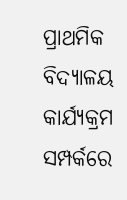ପ୍ରାଥମିକ ବିଦ୍ୟାଳୟ କାର୍ଯ୍ୟକ୍ରମ ସମ୍ପର୍କରେ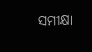ସମୀକ୍ଷା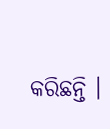କରିଛନ୍ତି ।